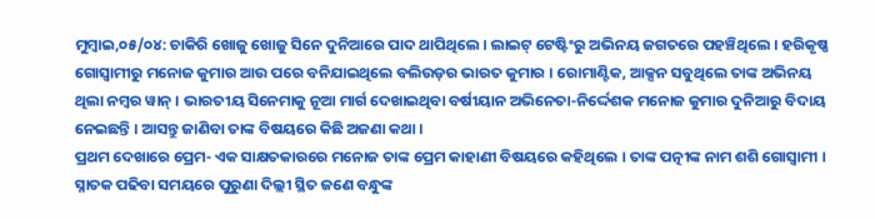ମୁମ୍ବାଇ,୦୫/୦୪: ଚାକିରି ଖୋଜୁ ଖୋଜୁ ସିନେ ଦୁନିଆରେ ପାଦ ଥାପିଥିଲେ । ଲାଇଟ୍ ଟେଷ୍ଟିଂରୁ ଅଭିନୟ ଜଗତରେ ପହଞ୍ଚିଥିଲେ । ହରିକୃଷ୍ଣ ଗୋସ୍ବାମୀରୁ ମନୋଜ କୁମାର ଆଉ ପରେ ବନିଯାଇଥିଲେ ବଲିଉଡ଼ର ଭାରତ କୁମାର । ରୋମାଣ୍ଟିକ, ଆକ୍ସନ ସବୁଥିଲେ ତାଙ୍କ ଅଭିନୟ ଥିଲା ନମ୍ବର ୱାନ୍ । ଭାରତୀୟ ସିନେମାକୁ ନୂଆ ମାର୍ଗ ଦେଖାଇଥିବା ବର୍ଷୀୟାନ ଅଭିନେତା-ନିର୍ଦ୍ଦେଶକ ମନୋଜ କୁମାର ଦୁନିଆରୁ ବିଦାୟ ନେଇଛନ୍ତି । ଆସନ୍ତୁ ଜାଣିବା ତାଙ୍କ ବିଷୟରେ କିଛି ଅଜଣା କଥା ।
ପ୍ରଥମ ଦେଖାରେ ପ୍ରେମ- ଏକ ସାକ୍ଷତକାରରେ ମନୋଜ ତାଙ୍କ ପ୍ରେମ କାହାଣୀ ବିଷୟରେ କହିଥିଲେ । ତାଙ୍କ ପତ୍ନୀଙ୍କ ନାମ ଶଶି ଗୋସ୍ବାମୀ । ସ୍ନାତକ ପଢିବା ସମୟରେ ପୁରୁଣା ଦିଲ୍ଲୀ ସ୍ଥିତ ଜଣେ ବନ୍ଧୁଙ୍କ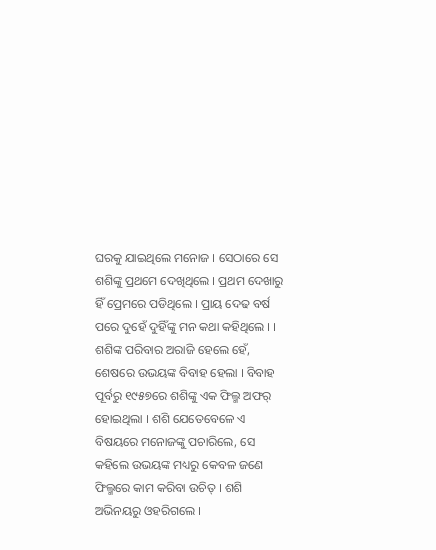ଘରକୁ ଯାଇଥିଲେ ମନୋଜ । ସେଠାରେ ସେ ଶଶିଙ୍କୁ ପ୍ରଥମେ ଦେଖିଥିଲେ । ପ୍ରଥମ ଦେଖାରୁ ହିଁ ପ୍ରେମରେ ପଡିଥିଲେ । ପ୍ରାୟ ଦେଢ ବର୍ଷ ପରେ ଦୁହେଁ ଦୁହିଁଙ୍କୁ ମନ କଥା କହିଥିଲେ । । ଶଶିଙ୍କ ପରିବାର ଅରାଜି ହେଲେ ହେଁ, ଶେଷରେ ଉଭୟଙ୍କ ବିବାହ ହେଲା । ବିବାହ ପୂର୍ବରୁ ୧୯୫୭ରେ ଶଶିଙ୍କୁ ଏକ ଫିଲ୍ମ ଅଫର୍ ହୋଇଥିଲା । ଶଶି ଯେତେବେଳେ ଏ ବିଷୟରେ ମନୋଜଙ୍କୁ ପଚାରିଲେ, ସେ କହିଲେ ଉଭୟଙ୍କ ମଧ୍ୟରୁ କେବଳ ଜଣେ ଫିଲ୍ମରେ କାମ କରିବା ଉଚିତ୍ । ଶଶି ଅଭିନୟରୁ ଓହରିଗଲେ ।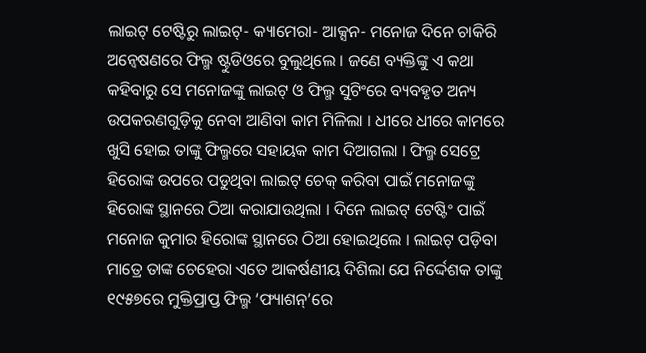ଲାଇଟ୍ ଟେଷ୍ଟିରୁ ଲାଇଟ୍- କ୍ୟାମେରା- ଆକ୍ସନ- ମନୋଜ ଦିନେ ଚାକିରି ଅନ୍ୱେଷଣରେ ଫିଲ୍ମ ଷ୍ଟୁଡିଓରେ ବୁଲୁଥିଲେ । ଜଣେ ବ୍ୟକ୍ତିଙ୍କୁ ଏ କଥା କହିବାରୁ ସେ ମନୋଜଙ୍କୁ ଲାଇଟ୍ ଓ ଫିଲ୍ମ ସୁଟିଂରେ ବ୍ୟବହୃତ ଅନ୍ୟ ଉପକରଣଗୁଡ଼ିକୁ ନେବା ଆଣିବା କାମ ମିଳିଲା । ଧୀରେ ଧୀରେ କାମରେ ଖୁସି ହୋଇ ତାଙ୍କୁ ଫିଲ୍ମରେ ସହାୟକ କାମ ଦିଆଗଲା । ଫିଲ୍ମ ସେଟ୍ରେ ହିରୋଙ୍କ ଉପରେ ପଡୁଥିବା ଲାଇଟ୍ ଚେକ୍ କରିବା ପାଇଁ ମନୋଜଙ୍କୁ ହିରୋଙ୍କ ସ୍ଥାନରେ ଠିଆ କରାଯାଉଥିଲା । ଦିନେ ଲାଇଟ୍ ଟେଷ୍ଟିଂ ପାଇଁ ମନୋଜ କୁମାର ହିରୋଙ୍କ ସ୍ଥାନରେ ଠିଆ ହୋଇଥିଲେ । ଲାଇଟ୍ ପଡ଼ିବା ମାତ୍ରେ ତାଙ୍କ ଚେହେରା ଏତେ ଆକର୍ଷଣୀୟ ଦିଶିଲା ଯେ ନିର୍ଦ୍ଦେଶକ ତାଙ୍କୁ ୧୯୫୭ରେ ମୁକ୍ତିପ୍ରାପ୍ତ ଫିଲ୍ମ ‘ଫ୍ୟାଶନ୍’ରେ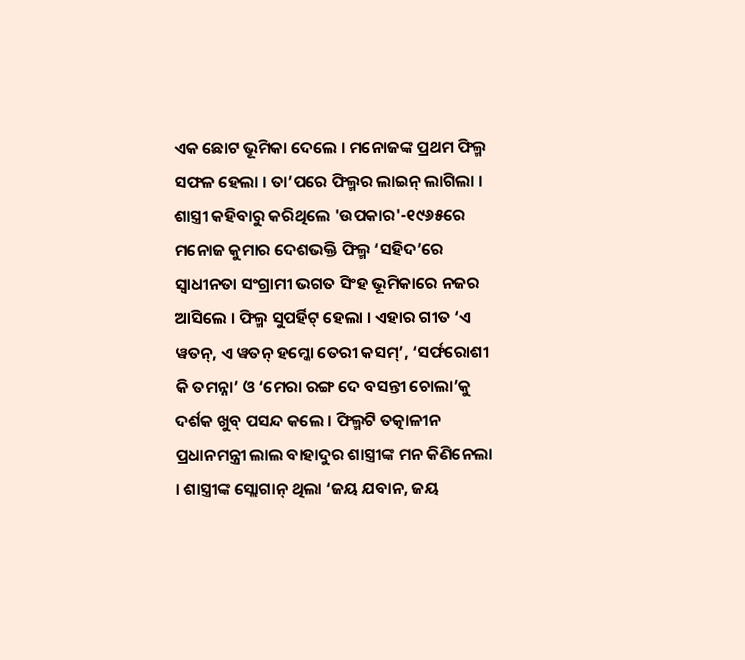ଏକ ଛୋଟ ଭୂମିକା ଦେଲେ । ମନୋଜଙ୍କ ପ୍ରଥମ ଫିଲ୍ମ ସଫଳ ହେଲା । ତା’ପରେ ଫିଲ୍ମର ଲାଇନ୍ ଲାଗିଲା ।
ଶାସ୍ତ୍ରୀ କହିବାରୁ କରିଥିଲେ 'ଉପକାର'-୧୯୬୫ରେ ମନୋଜ କୁମାର ଦେଶଭକ୍ତି ଫିଲ୍ମ ‘ସହିଦ’ରେ ସ୍ୱାଧୀନତା ସଂଗ୍ରାମୀ ଭଗତ ସିଂହ ଭୂମିକାରେ ନଜର ଆସିଲେ । ଫିଲ୍ମ ସୁପର୍ହିଟ୍ ହେଲା । ଏହାର ଗୀତ ‘ଏ ୱତନ୍, ଏ ୱତନ୍ ହମ୍କୋ ତେରୀ କସମ୍’, ‘ସର୍ଫରୋଶୀ କି ତମନ୍ନା’ ଓ ‘ମେରା ରଙ୍ଗ ଦେ ବସନ୍ତୀ ଚୋଲା’କୁ ଦର୍ଶକ ଖୁବ୍ ପସନ୍ଦ କଲେ । ଫିଲ୍ମଟି ତତ୍କାଳୀନ ପ୍ରଧାନମନ୍ତ୍ରୀ ଲାଲ ବାହାଦୁର ଶାସ୍ତ୍ରୀଙ୍କ ମନ କିଣିନେଲା । ଶାସ୍ତ୍ରୀଙ୍କ ସ୍ଲୋଗାନ୍ ଥିଲା ‘ଜୟ ଯବାନ, ଜୟ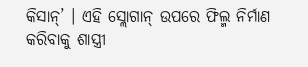କିସାନ୍’ । ଏହି ସ୍ଲୋଗାନ୍ ଉପରେ ଫିଲ୍ମ ନିର୍ମାଣ କରିବାକୁ ଶାସ୍ତ୍ରୀ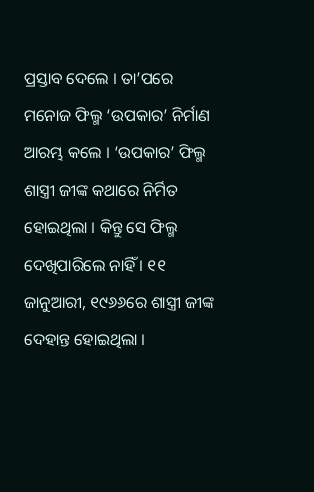ପ୍ରସ୍ତାବ ଦେଲେ । ତା’ପରେ ମନୋଜ ଫିଲ୍ମ ‘ଉପକାର’ ନିର୍ମାଣ ଆରମ୍ଭ କଲେ । ‘ଉପକାର’ ଫିଲ୍ମ ଶାସ୍ତ୍ରୀ ଜୀଙ୍କ କଥାରେ ନିର୍ମିତ ହୋଇଥିଲା । କିନ୍ତୁ ସେ ଫିଲ୍ମ ଦେଖିପାରିଲେ ନାହିଁ । ୧୧ ଜାନୁଆରୀ, ୧୯୬୬ରେ ଶାସ୍ତ୍ରୀ ଜୀଙ୍କ ଦେହାନ୍ତ ହୋଇଥିଲା ।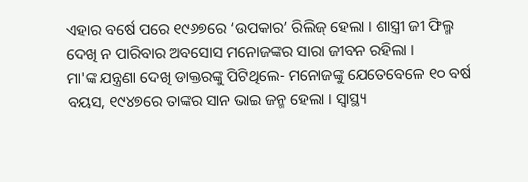ଏହାର ବର୍ଷେ ପରେ ୧୯୬୭ରେ ‘ଉପକାର’ ରିଲିଜ୍ ହେଲା । ଶାସ୍ତ୍ରୀ ଜୀ ଫିଲ୍ମ ଦେଖି ନ ପାରିବାର ଅବସୋସ ମନୋଜଙ୍କର ସାରା ଜୀବନ ରହିଲା ।
ମା'ଙ୍କ ଯନ୍ତ୍ରଣା ଦେଖି ଡାକ୍ତରଙ୍କୁ ପିଟିଥିଲେ- ମନୋଜଙ୍କୁ ଯେତେବେଳେ ୧୦ ବର୍ଷ ବୟସ, ୧୯୪୭ରେ ତାଙ୍କର ସାନ ଭାଇ ଜନ୍ମ ହେଲା । ସ୍ୱାସ୍ଥ୍ୟ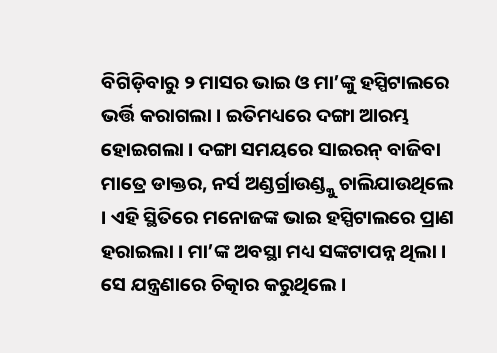ବିଗିଡ଼ିବାରୁ ୨ ମାସର ଭାଇ ଓ ମା’ଙ୍କୁ ହସ୍ପିଟାଲରେ ଭର୍ତ୍ତି କରାଗଲା । ଇତିମଧ୍ୟରେ ଦଙ୍ଗା ଆରମ୍ଭ ହୋଇଗଲା । ଦଙ୍ଗା ସମୟରେ ସାଇରନ୍ ବାଜିବା ମାତ୍ରେ ଡାକ୍ତର, ନର୍ସ ଅଣ୍ଡର୍ଗ୍ରାଉଣ୍ଡ୍କୁ ଚାଲିଯାଉଥିଲେ । ଏହି ସ୍ଥିତିରେ ମନୋଜଙ୍କ ଭାଇ ହସ୍ପିଟାଲରେ ପ୍ରାଣ ହରାଇଲା । ମା’ଙ୍କ ଅବସ୍ଥା ମଧ୍ୟ ସଙ୍କଟାପନ୍ନ ଥିଲା । ସେ ଯନ୍ତ୍ରଣାରେ ଚିତ୍କାର କରୁଥିଲେ ।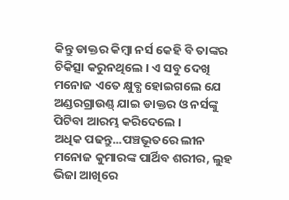କିନ୍ତୁ ଡାକ୍ତର କିମ୍ବା ନର୍ସ କେହି ବି ତାଙ୍କର ଚିକିତ୍ସା କରୁନଥିଲେ । ଏ ସବୁ ଦେଖି ମନୋଜ ଏତେ କ୍ଷୁବ୍ଧ ହୋଇଗଲେ ଯେ ଅଣ୍ଡରଗ୍ରାଉଣ୍ଡ୍ ଯାଇ ଡାକ୍ତର ଓ ନର୍ସଙ୍କୁ ପିଟିବା ଆରମ୍ଭ କରିଦେଲେ ।
ଅଧିକ ପଢନ୍ତୁ...ପଞ୍ଚଭୂତରେ ଲୀନ ମନୋଜ କୁମାରଙ୍କ ପାର୍ଥିବ ଶରୀର, ଲୁହ ଭିଜା ଆଖିରେ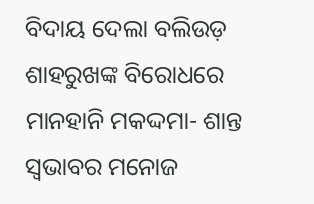ବିଦାୟ ଦେଲା ବଲିଉଡ଼
ଶାହରୁଖଙ୍କ ବିରୋଧରେ ମାନହାନି ମକଦ୍ଦମା- ଶାନ୍ତ ସ୍ୱଭାବର ମନୋଜ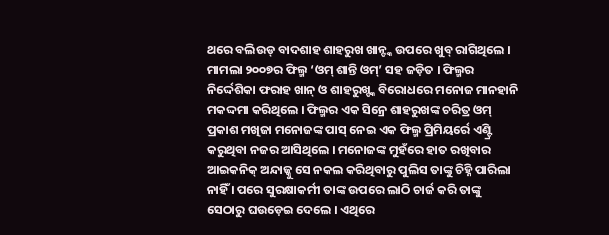ଥରେ ବଲିଉଡ୍ ବାଦଶାହ ଶାହରୁଖ ଖାନ୍ଙ୍କ ଉପରେ ଖୁବ୍ ରାଗିଥିଲେ । ମାମଲା ୨୦୦୭ର ଫିଲ୍ମ ‘ଓମ୍ ଶାନ୍ତି ଓମ୍’ ସହ ଜଡ଼ିତ । ଫିଲ୍ମର ନିର୍ଦ୍ଦେଶିକା ଫରାହ ଖାନ୍ ଓ ଶାହରୁଖ୍ଙ୍କ ବିରୋଧରେ ମନୋଜ ମାନହାନି ମକଦ୍ଦମା କରିଥିଲେ । ଫିଲ୍ମର ଏକ ସିନ୍ରେ ଶାହରୁଖଙ୍କ ଚରିତ୍ର ଓମ୍ ପ୍ରକାଶ ମଖିଜା ମନୋଜଙ୍କ ପାସ୍ ନେଇ ଏକ ଫିଲ୍ମ ପ୍ରିମିୟର୍ରେ ଏଣ୍ଟ୍ରି କରୁଥିବା ନଜର ଆସିଥିଲେ । ମନୋଜଙ୍କ ମୁହଁରେ ହାତ ରଖିବାର ଆଇକନିକ୍ ଅନ୍ଦାଜ୍କୁ ସେ ନକଲ କରିଥିବାରୁ ପୁଲିସ ତାଙ୍କୁ ଚିହ୍ନି ପାରିଲା ନାହିଁ । ପରେ ସୁରକ୍ଷାକର୍ମୀ ତାଙ୍କ ଉପରେ ଲାଠି ଚାର୍ଜ କରି ତାଙ୍କୁ ସେଠାରୁ ଘଉଡ଼େଇ ଦେଲେ । ଏଥିରେ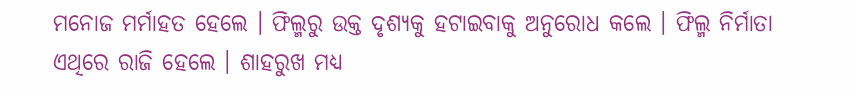ମନୋଜ ମର୍ମାହତ ହେଲେ । ଫିଲ୍ମରୁ ଉକ୍ତ ଦୃଶ୍ୟକୁ ହଟାଇବାକୁ ଅନୁରୋଧ କଲେ । ଫିଲ୍ମ ନିର୍ମାତା ଏଥିରେ ରାଜି ହେଲେ । ଶାହରୁଖ ମଧ୍ୟ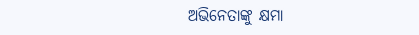ଅଭିନେତାଙ୍କୁ କ୍ଷମା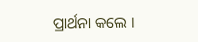ପ୍ରାର୍ଥନା କଲେ ।